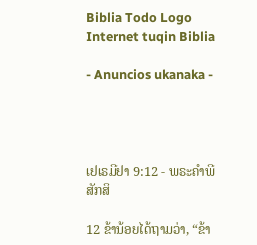Biblia Todo Logo
Internet tuqin Biblia

- Anuncios ukanaka -




ເຢເຣມີຢາ 9:12 - ພຣະຄຳພີສັກສິ

12 ຂ້ານ້ອຍໄດ້ຖາມວ່າ, “ຂ້າ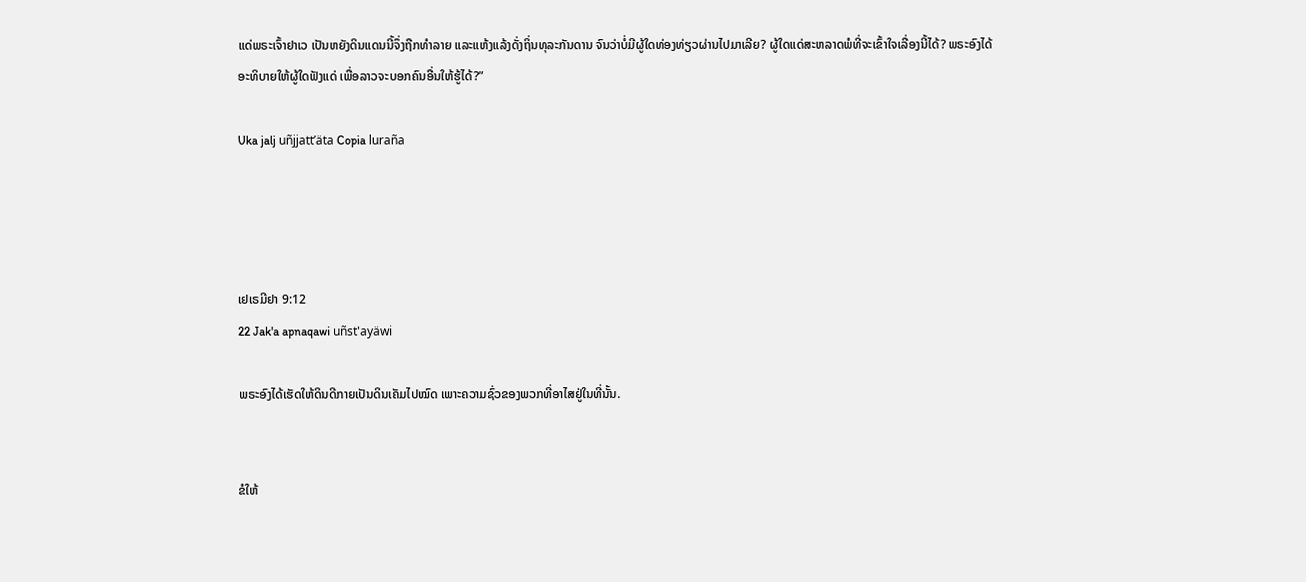ແດ່ພຣະເຈົ້າຢາເວ ເປັນຫຍັງດິນແດນນີ້ຈຶ່ງຖືກທຳລາຍ ແລະແຫ້ງແລ້ງດັ່ງຖິ່ນທຸລະກັນດານ ຈົນວ່າບໍ່ມີຜູ້ໃດທ່ອງທ່ຽວຜ່ານໄປມາເລີຍ? ຜູ້ໃດແດ່ສະຫລາດພໍທີ່ຈະເຂົ້າໃຈເລື່ອງນີ້ໄດ້? ພຣະອົງໄດ້ອະທິບາຍໃຫ້ຜູ້ໃດຟັງແດ່ ເພື່ອລາວຈະບອກຄົນອື່ນໃຫ້ຮູ້ໄດ້?”

Uka jalj uñjjattʼäta Copia luraña




ເຢເຣມີຢາ 9:12
22 Jak'a apnaqawi uñst'ayäwi

ພຣະອົງໄດ້ເຮັດໃຫ້ດິນດີກາຍເປັນດິນເຄັມໄປໝົດ ເພາະຄວາມຊົ່ວຂອງພວກທີ່ອາໄສຢູ່ໃນທີ່ນັ້ນ.


ຂໍໃຫ້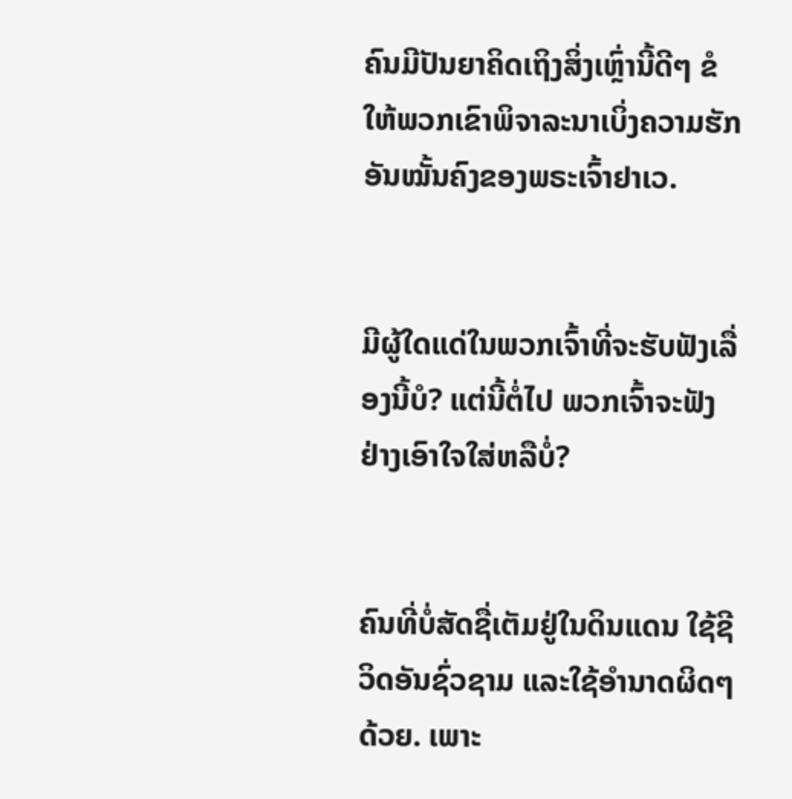ຄົນມີປັນຍາຄິດເຖິງສິ່ງເຫຼົ່ານີ້ດີໆ ຂໍໃຫ້ພວກເຂົາພິຈາລະນາເບິ່ງຄວາມຮັກອັນໝັ້ນຄົງຂອງພຣະເຈົ້າຢາເວ.


ມີຜູ້ໃດແດ່ໃນພວກເຈົ້າທີ່ຈະຮັບຟັງເລື່ອງນີ້ບໍ? ແຕ່ນີ້ຕໍ່ໄປ ພວກເຈົ້າຈະຟັງຢ່າງເອົາໃຈໃສ່ຫລືບໍ່?


ຄົນທີ່ບໍ່ສັດຊື່ເຕັມຢູ່ໃນດິນແດນ ໃຊ້ຊີວິດອັນຊົ່ວຊາມ ແລະໃຊ້ອຳນາດຜິດໆດ້ວຍ. ເພາະ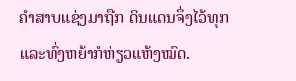ຄຳສາບແຊ່ງມາຖືກ ດິນແດນຈຶ່ງໄວ້ທຸກ ແລະທົ່ງຫຍ້າກໍຫ່ຽວແຫ້ງໝົດ.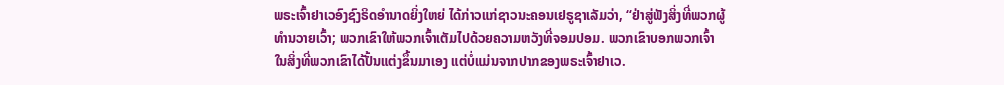ພຣະເຈົ້າຢາເວອົງຊົງຣິດອຳນາດຍິ່ງໃຫຍ່ ໄດ້ກ່າວແກ່ຊາວນະຄອນເຢຣູຊາເລັມວ່າ, “ຢ່າສູ່ຟັງສິ່ງທີ່ພວກຜູ້ທຳນວາຍເວົ້າ; ພວກເຂົາໃຫ້ພວກເຈົ້າເຕັມໄປດ້ວຍຄວາມຫວັງທີ່ຈອມປອມ. ພວກເຂົາບອກພວກເຈົ້າໃນສິ່ງທີ່ພວກເຂົາໄດ້ປັ້ນແຕ່ງຂຶ້ນມາເອງ ແຕ່ບໍ່ແມ່ນຈາກປາກຂອງພຣະເຈົ້າຢາເວ.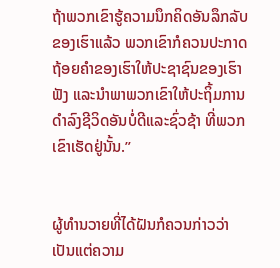ຖ້າພວກເຂົາຮູ້ຄວາມນຶກຄິດອັນລຶກລັບຂອງເຮົາແລ້ວ ພວກເຂົາກໍຄວນປະກາດຖ້ອຍຄຳຂອງເຮົາໃຫ້ປະຊາຊົນຂອງເຮົາຟັງ ແລະນຳພາພວກເຂົາໃຫ້ປະຖິ້ມການດຳລົງຊີວິດອັນບໍ່ດີແລະຊົ່ວຊ້າ ທີ່ພວກເຂົາເຮັດຢູ່ນັ້ນ.”


ຜູ້ທຳນວາຍທີ່ໄດ້ຝັນກໍຄວນກ່າວວ່າ ເປັນແຕ່ຄວາມ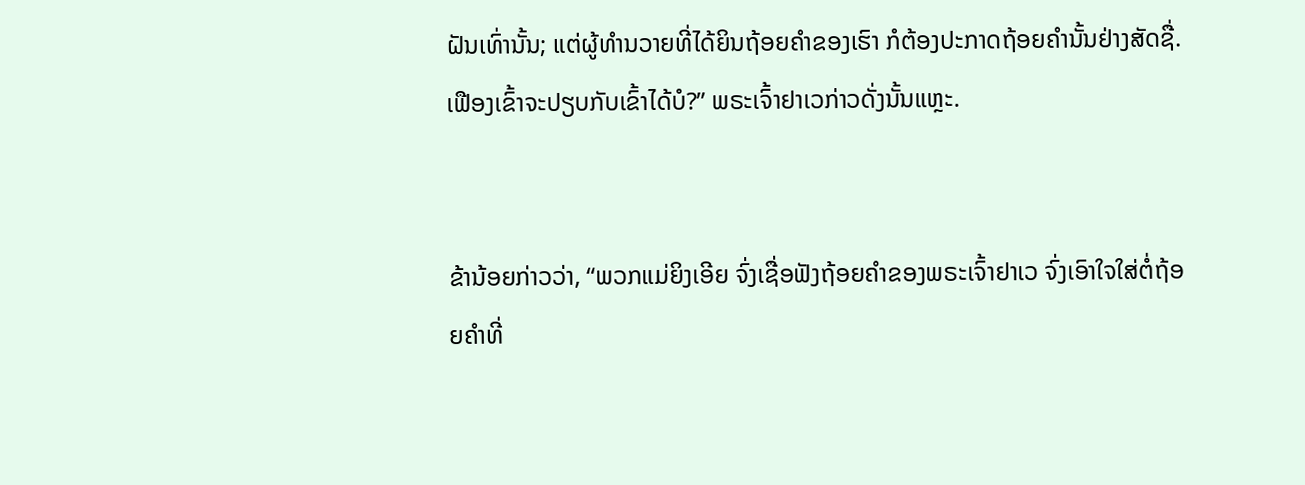ຝັນເທົ່ານັ້ນ; ແຕ່ຜູ້ທຳນວາຍທີ່ໄດ້ຍິນຖ້ອຍຄຳຂອງເຮົາ ກໍຕ້ອງປະກາດຖ້ອຍຄຳນັ້ນຢ່າງສັດຊື່. ເຟືອງເຂົ້າຈະປຽບກັບເຂົ້າໄດ້ບໍ?” ພຣະເຈົ້າຢາເວກ່າວດັ່ງນັ້ນແຫຼະ.


ຂ້ານ້ອຍກ່າວວ່າ, “ພວກແມ່ຍິງເອີຍ ຈົ່ງເຊື່ອຟັງຖ້ອຍຄຳຂອງພຣະເຈົ້າຢາເວ ຈົ່ງເອົາໃຈໃສ່ຕໍ່ຖ້ອຍຄຳທີ່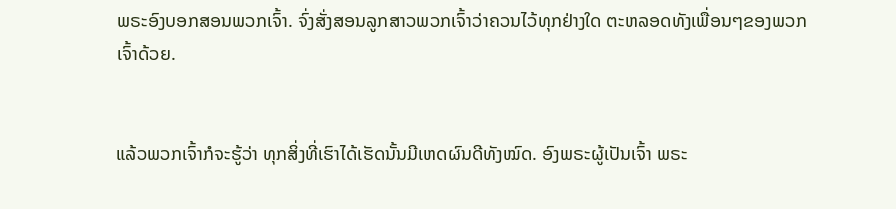ພຣະອົງບອກສອນພວກເຈົ້າ. ຈົ່ງສັ່ງສອນລູກສາວພວກເຈົ້າວ່າຄວນໄວ້ທຸກຢ່າງໃດ ຕະຫລອດທັງເພື່ອນໆຂອງພວກເຈົ້າດ້ວຍ.


ແລ້ວພວກເຈົ້າກໍຈະຮູ້ວ່າ ທຸກສິ່ງທີ່ເຮົາໄດ້ເຮັດນັ້ນມີເຫດຜົນດີທັງໝົດ. ອົງພຣະຜູ້ເປັນເຈົ້າ ພຣະ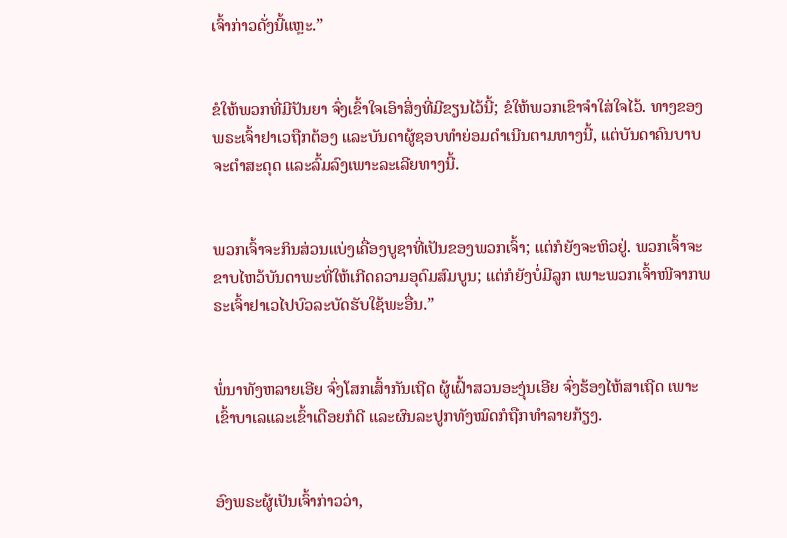ເຈົ້າກ່າວດັ່ງນີ້ແຫຼະ.”


ຂໍໃຫ້ພວກທີ່ມີປັນຍາ ຈົ່ງເຂົ້າໃຈເອົາສິ່ງທີ່ມີຂຽນໄວ້ນີ້; ຂໍໃຫ້ພວກເຂົາຈຳໃສ່ໃຈໄວ້. ທາງຂອງພຣະເຈົ້າຢາເວຖືກຕ້ອງ ແລະບັນດາຜູ້ຊອບທຳຍ່ອມດຳເນີນຕາມທາງນີ້, ແຕ່ບັນດາຄົນບາບຈະຕຳສະດຸດ ແລະລົ້ມລົງເພາະລະເລີຍທາງນີ້.


ພວກເຈົ້າຈະກິນສ່ວນແບ່ງເຄື່ອງບູຊາທີ່ເປັນຂອງພວກເຈົ້າ; ແຕ່ກໍຍັງຈະຫິວຢູ່. ພວກເຈົ້າຈະຂາບໄຫວ້ບັນດາພະທີ່ໃຫ້ເກີດຄວາມອຸດົມສົມບູນ; ແຕ່ກໍຍັງບໍ່ມີລູກ ເພາະພວກເຈົ້າໜີຈາກພຣະເຈົ້າຢາເວໄປບົວລະບັດຮັບໃຊ້ພະອື່ນ.”


ພໍ່ນາທັງຫລາຍເອີຍ ຈົ່ງໂສກເສົ້າກັນເຖີດ ຜູ້ເຝົ້າສວນອະງຸ່ນເອີຍ ຈົ່ງຮ້ອງໄຫ້ສາເຖີດ ເພາະເຂົ້າບາເລແລະເຂົ້າເດືອຍກໍດີ ແລະຜົນລະປູກທັງໝົດກໍຖືກທຳລາຍກ້ຽງ.


ອົງພຣະຜູ້ເປັນເຈົ້າກ່າວວ່າ,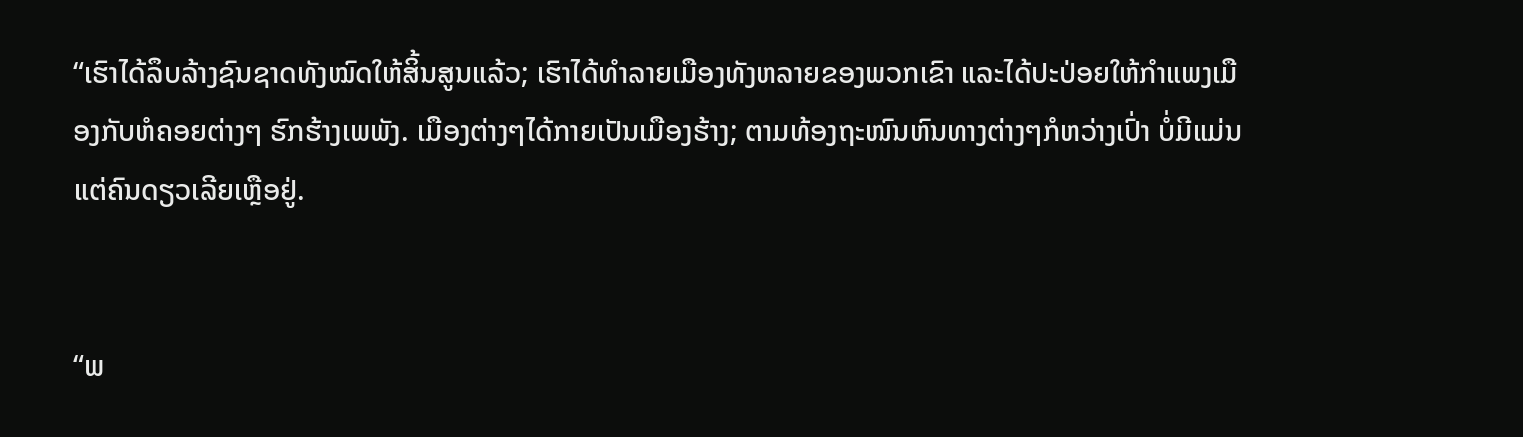“ເຮົາໄດ້ລຶບລ້າງຊົນຊາດທັງໝົດໃຫ້ສິ້ນສູນແລ້ວ; ເຮົາໄດ້ທຳລາຍເມືອງທັງຫລາຍຂອງພວກເຂົາ ແລະໄດ້ປະປ່ອຍໃຫ້ກຳແພງເມືອງກັບຫໍຄອຍຕ່າງໆ ຮົກຮ້າງເພພັງ. ເມືອງຕ່າງໆໄດ້ກາຍເປັນເມືອງຮ້າງ; ຕາມທ້ອງຖະໜົນຫົນທາງຕ່າງໆກໍຫວ່າງເປົ່າ ບໍ່ມີແມ່ນແຕ່ຄົນດຽວເລີຍເຫຼືອຢູ່.


“ພ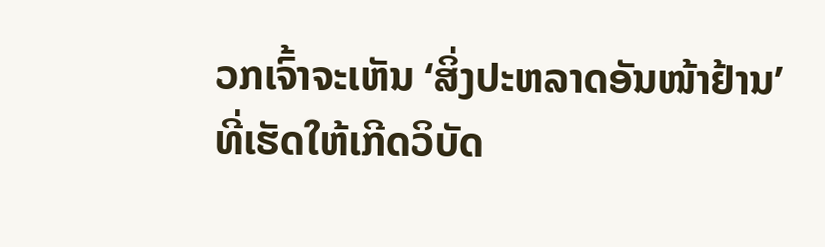ວກເຈົ້າຈະເຫັນ ‘ສິ່ງປະຫລາດອັນໜ້າຢ້ານ’ ທີ່ເຮັດໃຫ້ເກີດວິບັດ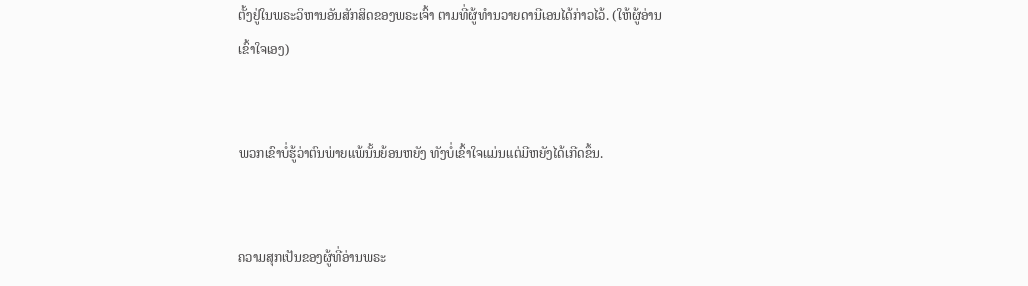ຕັ້ງຢູ່ໃນພຣະວິຫານອັນສັກສິດຂອງພຣະເຈົ້າ ຕາມທີ່ຜູ້ທຳນວາຍດານີເອນໄດ້ກ່າວໄວ້. (ໃຫ້ຜູ້ອ່ານເຂົ້າໃຈເອງ)


ພວກເຂົາບໍ່ຮູ້ວ່າຕົນພ່າຍແພ້ນັ້ນຍ້ອນຫຍັງ ທັງບໍ່ເຂົ້າໃຈແມ່ນແຕ່ມີຫຍັງໄດ້ເກີດຂຶ້ນ.


ຄວາມສຸກເປັນຂອງຜູ້ທີ່ອ່ານພຣະ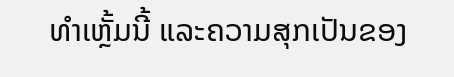ທຳເຫຼັ້ມນີ້ ແລະຄວາມສຸກເປັນຂອງ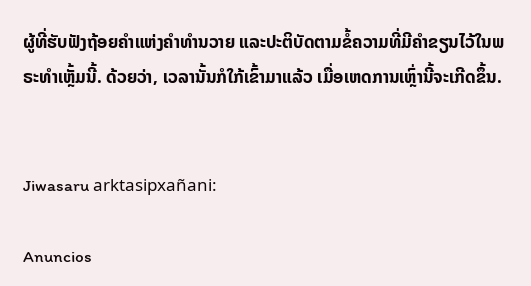ຜູ້ທີ່ຮັບຟັງຖ້ອຍຄຳແຫ່ງຄຳທຳນວາຍ ແລະປະຕິບັດຕາມຂໍ້ຄວາມທີ່ມີຄຳຂຽນໄວ້ໃນພຣະທຳເຫຼັ້ມນີ້. ດ້ວຍວ່າ, ເວລານັ້ນກໍໃກ້ເຂົ້າມາແລ້ວ ເມື່ອເຫດການເຫຼົ່ານີ້ຈະເກີດຂຶ້ນ.


Jiwasaru arktasipxañani:

Anuncios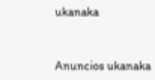ukanaka


Anuncios ukanaka